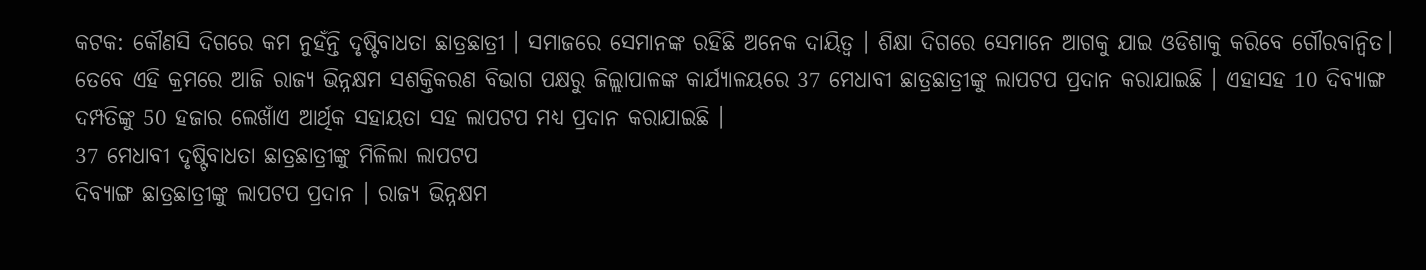କଟକ: କୌଣସି ଦିଗରେ କମ ନୁହଁନ୍ତି ଦୃଷ୍ଟିବାଧତା ଛାତ୍ରଛାତ୍ରୀ । ସମାଜରେ ସେମାନଙ୍କ ରହିଛି ଅନେକ ଦାୟିତ୍ୱ । ଶିକ୍ଷା ଦିଗରେ ସେମାନେ ଆଗକୁ ଯାଇ ଓଡିଶାକୁ କରିବେ ଗୌରବାନ୍ବିତ। ତେବେ ଏହି କ୍ରମରେ ଆଜି ରାଜ୍ୟ ଭିନ୍ନକ୍ଷମ ସଶକ୍ତିକରଣ ବିଭାଗ ପକ୍ଷରୁ ଜିଲ୍ଲାପାଳଙ୍କ କାର୍ଯ୍ୟାଳୟରେ 37 ମେଧାବୀ ଛାତ୍ରଛାତ୍ରୀଙ୍କୁ ଲାପଟପ ପ୍ରଦାନ କରାଯାଇଛି । ଏହାସହ 10 ଦିବ୍ୟାଙ୍ଗ ଦମ୍ପତିଙ୍କୁ 50 ହଜାର ଲେଖାଁଏ ଆର୍ଥିକ ସହାୟତା ସହ ଲାପଟପ ମଧ୍ୟ ପ୍ରଦାନ କରାଯାଇଛି ।
37 ମେଧାବୀ ଦୃଷ୍ଟିବାଧତା ଛାତ୍ରଛାତ୍ରୀଙ୍କୁ ମିଳିଲା ଲାପଟପ
ଦିବ୍ୟାଙ୍ଗ ଛାତ୍ରଛାତ୍ରୀଙ୍କୁ ଲାପଟପ ପ୍ରଦାନ । ରାଜ୍ୟ ଭିନ୍ନକ୍ଷମ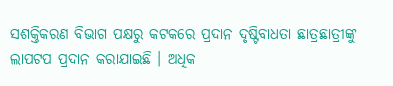ସଶକ୍ତିକରଣ ବିଭାଗ ପକ୍ଷରୁ କଟକରେ ପ୍ରଦାନ ଦୃଷ୍ଟିବାଧତା ଛାତ୍ରଛାତ୍ରୀଙ୍କୁ ଲାପଟପ ପ୍ରଦାନ କରାଯାଇଛି । ଅଧିକ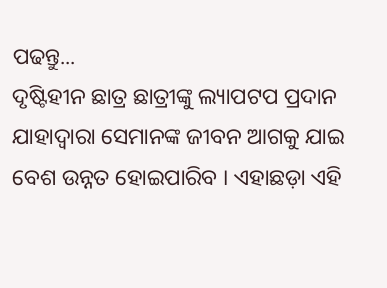ପଢନ୍ତୁ...
ଦୃଷ୍ଟିହୀନ ଛାତ୍ର ଛାତ୍ରୀଙ୍କୁ ଲ୍ୟାପଟପ ପ୍ରଦାନ
ଯାହାଦ୍ୱାରା ସେମାନଙ୍କ ଜୀବନ ଆଗକୁ ଯାଇ ବେଶ ଉନ୍ନତ ହୋଇପାରିବ । ଏହାଛଡ଼ା ଏହି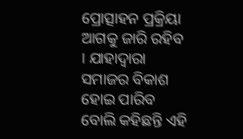ପ୍ରୋତ୍ସାହନ ପ୍ରକ୍ରିୟା ଆଗକୁ ଜାରି ରହିବ । ଯାହାଦ୍ୱାରା ସମାଜର ବିକାଶ ହୋଇ ପାରିବ ବୋଲି କହିଛନ୍ତି ଏହି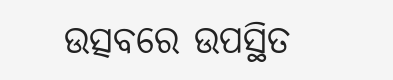ଉତ୍ସବରେ ଉପସ୍ଥିତ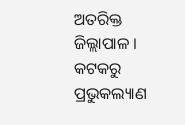ଅତରିକ୍ତ ଜିଲ୍ଲାପାଳ ।
କଟକରୁ ପ୍ରଭୁକଲ୍ୟାଣ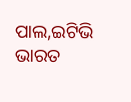ପାଲ,ଇଟିଭି ଭାରତ